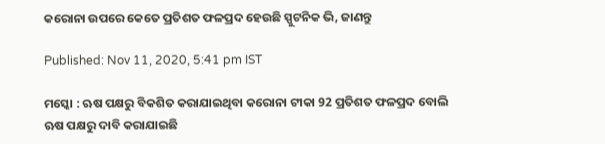କରୋନା ଉପରେ କେତେ ପ୍ରତିଶତ ଫଳପ୍ରଦ ହେଉଛି ସ୍ପୁଟନିକ ଭି, ଜାଣନ୍ତୁ

Published: Nov 11, 2020, 5:41 pm IST

ମସ୍କୋ : ଋଷ ପକ୍ଷରୁ ବିକଶିତ କରାଯାଇଥିବା କରୋନା ଟୀକା 92 ପ୍ରତିଶତ ଫଳପ୍ରଦ ବୋଲି ଋଷ ପକ୍ଷରୁ ଦାବି କରାଯାଇଛି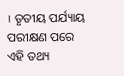। ତୃତୀୟ ପର୍ଯ୍ୟାୟ ପରୀକ୍ଷଣ ପରେ ଏହି ତଥ୍ୟ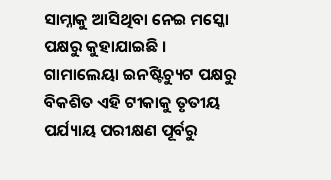ସାମ୍ନାକୁ ଆସିଥିବା ନେଇ ମସ୍କୋ ପକ୍ଷରୁ କୁହାଯାଇଛି । ଗାମାଲେୟା ଇନଷ୍ଟିଚ୍ୟୁଟ ପକ୍ଷରୁ ବିକଶିତ ଏହି ଟୀକାକୁ ତୃତୀୟ ପର୍ଯ୍ୟାୟ ପରୀକ୍ଷଣ ପୂର୍ବରୁ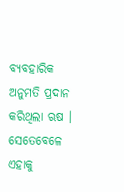ବ୍ୟବହାରିକ ଅନୁମତି ପ୍ରଦାନ କରିଥିଲା ଋଷ । ସେତେବେଳେ ଏହାକୁ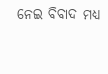ନେଇ ବିବାଦ ମଧ୍ୟ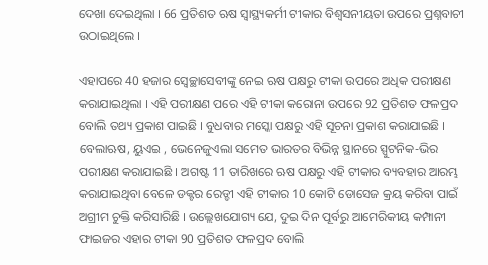ଦେଖା ଦେଇଥିଲା । 66 ପ୍ରତିଶତ ଋଷ ସ୍ୱାସ୍ଥ୍ୟକର୍ମୀ ଟୀକାର ବିଶ୍ୱସନୀୟତା ଉପରେ ପ୍ରଶ୍ନବାଚୀ ଉଠାଇଥିଲେ ।

ଏହାପରେ 40 ହଜାର ସ୍ୱେଚ୍ଛାସେବୀଙ୍କୁ ନେଇ ଋଷ ପକ୍ଷରୁ ଟୀକା ଉପରେ ଅଧିକ ପରୀକ୍ଷଣ କରାଯାଇଥିଲା । ଏହି ପରୀକ୍ଷଣ ପରେ ଏହି ଟୀକା କରୋନା ଉପରେ 92 ପ୍ରତିଶତ ଫଳପ୍ରଦ ବୋଲି ତଥ୍ୟ ପ୍ରକାଶ ପାଇଛି । ବୁଧବାର ମସ୍କୋ ପକ୍ଷରୁ ଏହି ସୂଚନା ପ୍ରକାଶ କରାଯାଇଛି । ବେଲାଋଷ, ୟୁଏଇ , ଭେନେଜୁଏଲା ସମେତ ଭାରତର ବିଭିନ୍ନ ସ୍ଥାନରେ ସ୍ପୁଟନିକ-ଭିର ପରୀକ୍ଷଣ କରାଯାଇଛି । ଅଗଷ୍ଟ 11 ତାରିଖରେ ଋଷ ପକ୍ଷରୁ ଏହି ଟୀକାର ବ୍ୟବହାର ଆରମ୍ଭ କରାଯାଇଥିବା ବେଳେ ଡକ୍ଟର ରେଡ୍ଡୀ ଏହି ଟୀକାର 10 କୋଟି ଡୋସେଜ କ୍ରୟ କରିବା ପାଇଁ ଅଗ୍ରୀମ ଚୁକ୍ତି କରିସାରିଛି । ଉଲ୍ଲେଖଯୋଗ୍ୟ ଯେ, ଦୁଇ ଦିନ ପୂର୍ବରୁ ଆମେରିକୀୟ କମ୍ପାନୀ ଫାଇଜର ଏହାର ଟୀକା 90 ପ୍ରତିଶତ ଫଳପ୍ରଦ ବୋଲି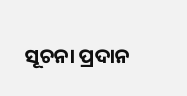ସୂଚନା ପ୍ରଦାନ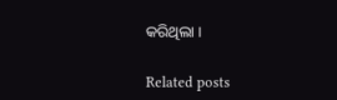କରିଥିଲା ।

Related posts